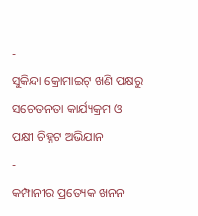-
ସୁକିନ୍ଦା କ୍ରୋମାଇଟ୍ ଖଣି ପକ୍ଷରୁ ସଚେତନତା କାର୍ଯ୍ୟକ୍ରମ ଓ ପକ୍ଷୀ ଚିହ୍ନଟ ଅଭିଯାନ
-
କମ୍ପାନୀର ପ୍ରତ୍ୟେକ ଖନନ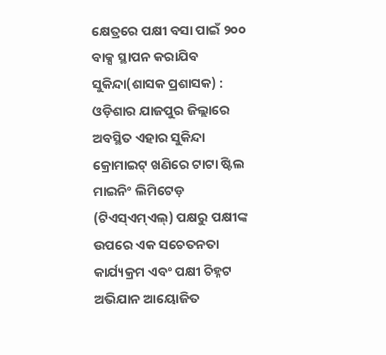କ୍ଷେତ୍ରରେ ପକ୍ଷୀ ବସା ପାଇଁ ୨୦୦ ବାକ୍ସ ସ୍ଥାପନ କରାଯିବ
ସୁକିନ୍ଦା(ଶାସକ ପ୍ରଶାସକ) : ଓଡ଼ିଶାର ଯାଜପୁର ଜିଲ୍ଲାରେ ଅବସ୍ଥିତ ଏହାର ସୁକିନ୍ଦା କ୍ରୋମାଇଟ୍ ଖଣିରେ ଟାଟା ଷ୍ଟିଲ ମାଇନିଂ ଲିମିଟେଡ଼ (ଟିଏସ୍ଏମ୍ଏଲ୍) ପକ୍ଷରୁ ପକ୍ଷୀଙ୍କ ଉପରେ ଏକ ସଚେତନତା କାର୍ଯ୍ୟକ୍ରମ ଏବଂ ପକ୍ଷୀ ଚିହ୍ନଟ ଅଭିଯାନ ଆୟୋଜିତ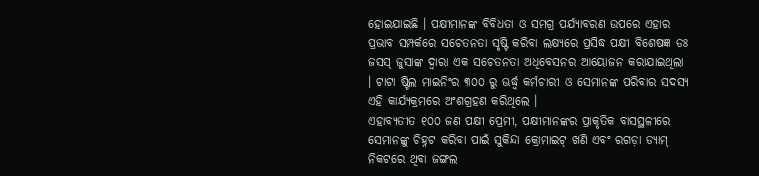ହୋଇଯାଇଛି । ପକ୍ଷୀମାନଙ୍କ ବିବିଧତା ଓ ସମଗ୍ର ପର୍ଯ୍ୟାବରଣ ଉପରେ ଏହାର ପ୍ରଭାବ ସମ୍ପର୍କରେ ସଚେତନତା ସୃଷ୍ଟି କରିବା ଲକ୍ଷ୍ୟରେ ପ୍ରସିଦ୍ଧ ପକ୍ଷୀ ବିଶେଷଜ୍ଞ ଡଃ ଜସସ୍ ଜୁସାଙ୍କ ଦ୍ୱାରା ଏକ ସଚେତନତା ଅଧିବେସନର ଆୟୋଜନ କରାଯାଇଥିଲା । ଟାଟା ଷ୍ଟିଲ ମାଇନିଂର ୩୦୦ ରୁ ଊର୍ଦ୍ଧ୍ୱ କର୍ମଚାରୀ ଓ ସେମାନଙ୍କ ପରିବାର ସଦସ୍ୟ ଏହି କାର୍ଯ୍ୟକ୍ରମରେ ଅଂଶଗ୍ରହଣ କରିଥିଲେ ।
ଏହାବ୍ୟତୀତ ୧୦୦ ଜଣ ପକ୍ଷୀ ପ୍ରେମୀ, ପକ୍ଷୀମାନଙ୍କର ପ୍ରାକୃତିକ ବାସସ୍ଥଳୀରେ ସେମାନଙ୍କୁ ଚିହ୍ନଟ କରିବା ପାଇଁ ସୁକିନ୍ଦା କ୍ରୋମାଇଟ୍ ଖଣି ଏବଂ ରଗଡ଼ା ଡ୍ୟାମ୍ ନିକଟରେ ଥିବା ଜଙ୍ଗଲ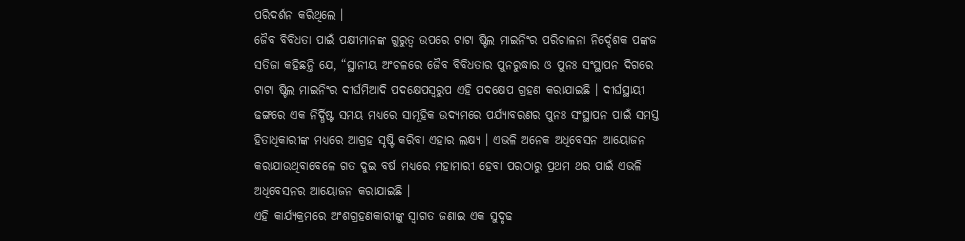ପରିଦର୍ଶନ କରିଥିଲେ ।
ଜୈବ ବିବିଧତା ପାଇଁ ପକ୍ଷୀମାନଙ୍କ ଗୁରୁତ୍ୱ ଉପରେ ଟାଟା ଷ୍ଟିଲ ମାଇନିଂର ପରିଚାଳନା ନିର୍ଦ୍ଦେଶକ ପଙ୍କଜ ସତିଜା କହିଛନ୍ତି ଯେ, “ସ୍ଥାନୀୟ ଅଂଚଳରେ ଜୈବ ବିବିଧତାର ପୁନରୁଦ୍ଧାର ଓ ପୁନଃ ସଂସ୍ଥାପନ ଦିଗରେ ଟାଟା ଷ୍ଟିଲ ମାଇନିଂର ଦୀର୍ଘମିଆଦି ପଦକ୍ଷେପସ୍ୱରୁପ ଏହି ପଦକ୍ଷେପ ଗ୍ରହଣ କରାଯାଇଛି । ଦୀର୍ଘସ୍ଥାୟୀ ଢଙ୍ଗରେ ଏକ ନିର୍ଦ୍ଧିଷ୍ଟ ସମୟ ମଧ୍ୟରେ ସାମୂହିକ ଉଦ୍ୟମରେ ପର୍ଯ୍ୟାବରଣର ପୁନଃ ସଂସ୍ଥାପନ ପାଇଁ ସମସ୍ତ ହିତାଧିକାରୀଙ୍କ ମଧ୍ୟରେ ଆଗ୍ରହ ସୃଷ୍ଟି କରିବା ଏହାର ଲକ୍ଷ୍ୟ । ଏଭଳି ଅନେକ ଅଧିବେସନ ଆୟୋଜନ କରାଯାଉଥିବାବେଳେ ଗତ ଦୁଇ ବର୍ଷ ମଧ୍ୟରେ ମହାମାରୀ ହେବା ପରଠାରୁ ପ୍ରଥମ ଥର ପାଇଁ ଏଭଳି ଅଧିବେସନର ଆୟୋଜନ କରାଯାଇଛି ।
ଏହି କାର୍ଯ୍ୟକ୍ରମରେ ଅଂଶଗ୍ରହଣକାରୀଙ୍କୁ ସ୍ୱାଗତ ଜଣାଇ ଏକ ସୁଦୃଢ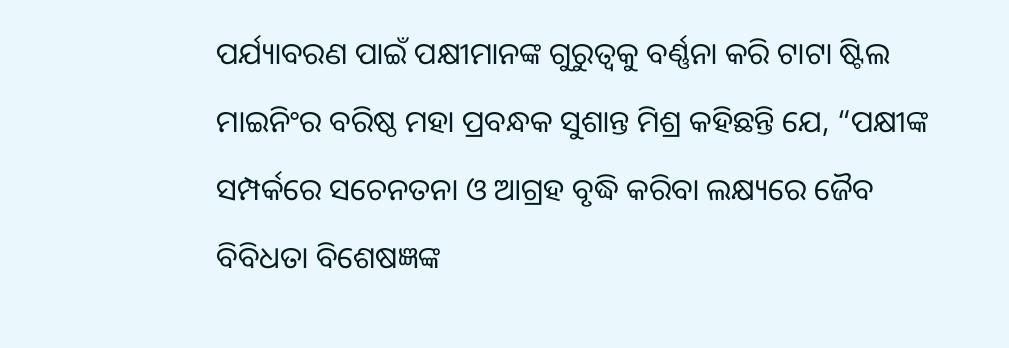ପର୍ଯ୍ୟାବରଣ ପାଇଁ ପକ୍ଷୀମାନଙ୍କ ଗୁରୁତ୍ୱକୁ ବର୍ଣ୍ଣନା କରି ଟାଟା ଷ୍ଟିଲ ମାଇନିଂର ବରିଷ୍ଠ ମହା ପ୍ରବନ୍ଧକ ସୁଶାନ୍ତ ମିଶ୍ର କହିଛନ୍ତି ଯେ, “ପକ୍ଷୀଙ୍କ ସମ୍ପର୍କରେ ସଚେନତନା ଓ ଆଗ୍ରହ ବୃଦ୍ଧି କରିବା ଲକ୍ଷ୍ୟରେ ଜୈବ ବିବିଧତା ବିଶେଷଜ୍ଞଙ୍କ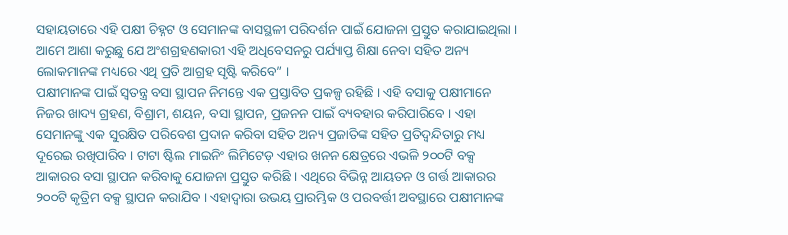ସହାୟତାରେ ଏହି ପକ୍ଷୀ ଚିହ୍ନଟ ଓ ସେମାନଙ୍କ ବାସସ୍ଥଳୀ ପରିଦର୍ଶନ ପାଇଁ ଯୋଜନା ପ୍ରସ୍ତୁତ କରାଯାଇଥିଲା । ଆମେ ଆଶା କରୁଛୁ ଯେ ଅଂଶଗ୍ରହଣକାରୀ ଏହି ଅଧିବେସନରୁ ପର୍ଯ୍ୟାପ୍ତ ଶିକ୍ଷା ନେବା ସହିତ ଅନ୍ୟ ଲୋକମାନଙ୍କ ମଧ୍ୟରେ ଏଥି ପ୍ରତି ଆଗ୍ରହ ସୃଷ୍ଟି କରିବେ” ।
ପକ୍ଷୀମାନଙ୍କ ପାଇଁ ସ୍ୱତନ୍ତ୍ର ବସା ସ୍ଥାପନ ନିମନ୍ତେ ଏକ ପ୍ରସ୍ତାବିତ ପ୍ରକଳ୍ପ ରହିଛି । ଏହି ବସାକୁ ପକ୍ଷୀମାନେ ନିଜର ଖାଦ୍ୟ ଗ୍ରହଣ, ବିଶ୍ରାମ, ଶୟନ, ବସା ସ୍ଥାପନ, ପ୍ରଜନନ ପାଇଁ ବ୍ୟବହାର କରିପାରିବେ । ଏହା ସେମାନଙ୍କୁ ଏକ ସୁରକ୍ଷିତ ପରିବେଶ ପ୍ରଦାନ କରିବା ସହିତ ଅନ୍ୟ ପ୍ରଜାତିଙ୍କ ସହିତ ପ୍ରତିଦ୍ୱନ୍ଦିତାରୁ ମଧ୍ୟ ଦୂରେଇ ରଖିପାରିବ । ଟାଟା ଷ୍ଟିଲ ମାଇନିଂ ଲିମିଟେଡ଼ ଏହାର ଖନନ କ୍ଷେତ୍ରରେ ଏଭଳି ୨୦୦ଟି ବକ୍ସ ଆକାରର ବସା ସ୍ଥାପନ କରିବାକୁ ଯୋଜନା ପ୍ରସ୍ତୁତ କରିଛି । ଏଥିରେ ବିଭିନ୍ନ ଆୟତନ ଓ ଗର୍ତ୍ତ ଆକାରର ୨୦୦ଟି କୃତ୍ରିମ ବକ୍ସ ସ୍ଥାପନ କରାଯିବ । ଏହାଦ୍ୱାରା ଉଭୟ ପ୍ରାରମ୍ଭିକ ଓ ପରବର୍ତ୍ତୀ ଅବସ୍ଥାରେ ପକ୍ଷୀମାନଙ୍କ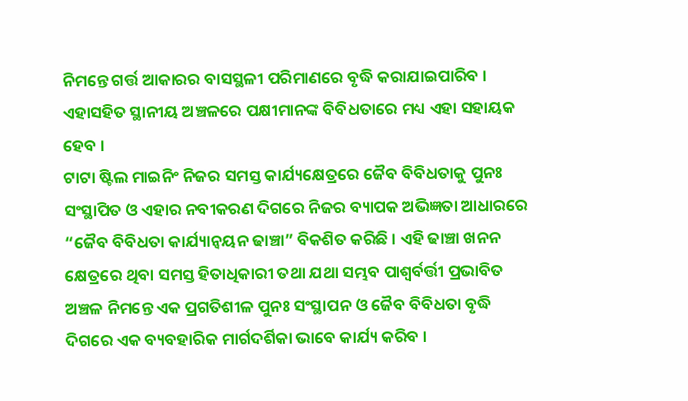ନିମନ୍ତେ ଗର୍ତ୍ତ ଆକାରର ବାସସ୍ଥଳୀ ପରିମାଣରେ ବୃଦ୍ଧି କରାଯାଇପାରିବ । ଏହାସହିତ ସ୍ଥାନୀୟ ଅଞ୍ଚଳରେ ପକ୍ଷୀମାନଙ୍କ ବିବିଧତାରେ ମଧ୍ୟ ଏହା ସହାୟକ ହେବ ।
ଟାଟା ଷ୍ଟିଲ ମାଇନିଂ ନିଜର ସମସ୍ତ କାର୍ଯ୍ୟକ୍ଷେତ୍ରରେ ଜୈବ ବିବିଧତାକୁ ପୁନଃ ସଂସ୍ଥାପିତ ଓ ଏହାର ନବୀକରଣ ଦିଗରେ ନିଜର ବ୍ୟାପକ ଅଭିଜ୍ଞତା ଆଧାରରେ “ଜୈବ ବିବିଧତା କାର୍ଯ୍ୟାନ୍ୱୟନ ଢାଞ୍ଚା” ବିକଶିତ କରିଛି । ଏହି ଢାଞ୍ଚା ଖନନ କ୍ଷେତ୍ରରେ ଥିବା ସମସ୍ତ ହିତାଧିକାରୀ ତଥା ଯଥା ସମ୍ଭବ ପାଶ୍ୱର୍ବର୍ତ୍ତୀ ପ୍ରଭାବିତ ଅଞ୍ଚଳ ନିମନ୍ତେ ଏକ ପ୍ରଗତିଶୀଳ ପୁନଃ ସଂସ୍ଥାପନ ଓ ଜୈବ ବିବିଧତା ବୃଦ୍ଧି ଦିଗରେ ଏକ ବ୍ୟବହାରିକ ମାର୍ଗଦର୍ଶିକା ଭାବେ କାର୍ଯ୍ୟ କରିବ ।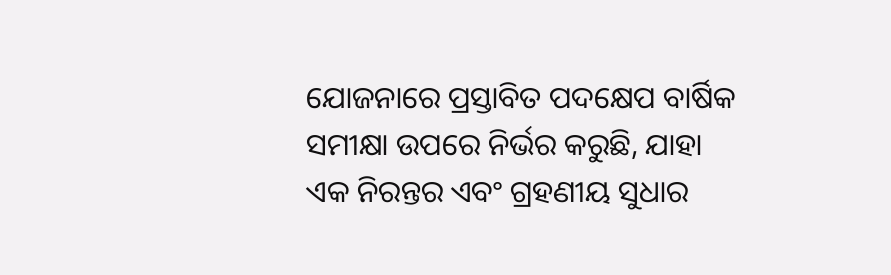ଯୋଜନାରେ ପ୍ରସ୍ତାବିତ ପଦକ୍ଷେପ ବାର୍ଷିକ ସମୀକ୍ଷା ଉପରେ ନିର୍ଭର କରୁଛି, ଯାହା ଏକ ନିରନ୍ତର ଏବଂ ଗ୍ରହଣୀୟ ସୁଧାର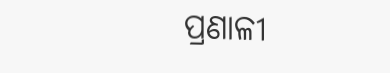ପ୍ରଣାଳୀ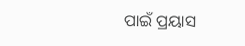ପାଇଁ ପ୍ରୟାସ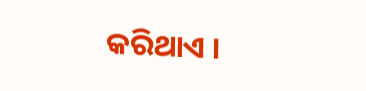କରିଥାଏ ।